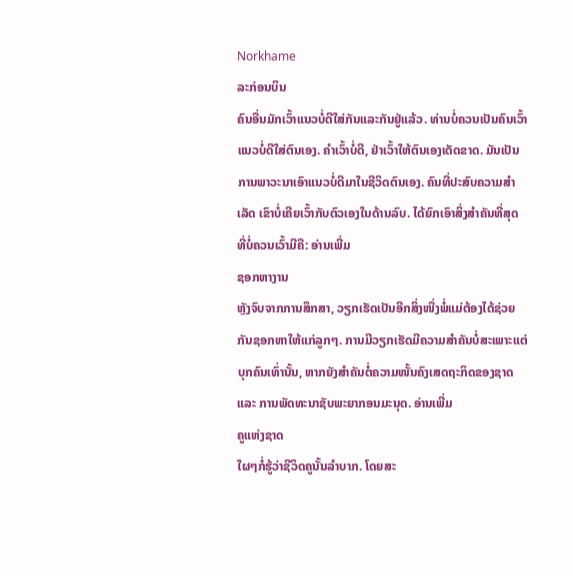Norkhame
ລະກ່ອນບິນ
ຄົນອື່ນມັກເວົ້າແນວບໍ່ດີໃສ່ກັນແລະກັນຢູ່ແລ້ວ. ທ່ານບໍ່ຄວນເປັນຄົນເວົ້າແນວບໍ່ດີໃສ່ຕົນເອງ. ຄຳເວົ້າບໍ່ດີ, ຢ່າເວົ້າໃຫ້ຕົນເອງເດັດຂາດ. ມັນເປັນການພາວະນາເອົາແນວບໍ່ດີມາໃນຊີວິດຕົນເອງ. ຄົນທີ່ປະສົບຄວາມສຳເລັດ ເຂົາບໍ່ເຄີຍເວົ້າກັບຕົວເອງໃນດ້ານລົບ. ໄດ້ຍົກເອົາສິ່ງສຳຄັນທີ່ສຸດ ທີ່ບໍ່ຄວນເວົ້າມີຄື: ອ່ານເພີ່ມ
ຊອກຫາງານ
ຫຼັງຈົບຈາກການສຶກສາ, ວຽກເຮັດເປັນອີກສິ່ງໜື່ງພໍ່ແມ່ຕ້ອງໄດ້ຊ່ວຍກັນຊອກຫາໃຫ້ແກ່ລູກໆ. ການມີວຽກເຮັດມີຄວາມສຳຄັນບໍ່ສະເພາະແຕ່ບຸກຄົນເທົ່ານັ້ນ, ຫາກຍັງສຳຄັນຕໍ່ຄວາມໜັ້ນຄົງເສດຖະກິດຂອງຊາດ ແລະ ການພັດທະນາຊັບພະຍາກອນມະນຸດ. ອ່ານເພີ່ມ
ຄູແຫ່ງຊາດ
ໃຜໆກໍ່ຮູ້ວ່າຊີວິດຄູນັ້ນລຳບາກ. ໂດຍສະ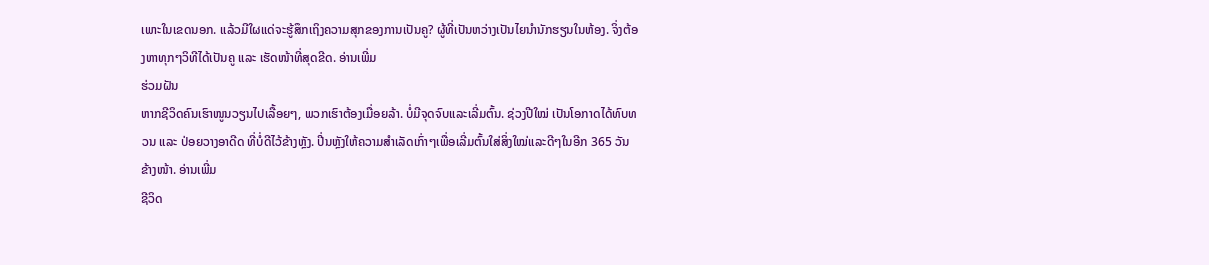ເພາະໃນເຂດນອກ. ແລ້ວມີໃຜແດ່ຈະຮູ້ສຶກເຖິງຄວາມສຸກຂອງການເປັນຄູ? ຜູ້ທີ່ເປັນຫວ່າງເປັນໄຍນຳນັກຮຽນໃນຫ້ອງ. ຈິ່ງຕ້ອງຫາທຸກໆວິທີໄດ້ເປັນຄູ ແລະ ເຮັດໜ້າທີ່ສຸດຂີດ. ອ່ານເພີ່ມ
ຮ່ວມຝັນ
ຫາກຊີວິດຄົນເຮົາໜູນວຽນໄປເລື້ອຍໆ, ພວກເຮົາຕ້ອງເມື່ອຍລ້າ. ບໍ່ມີຈຸດຈົບແລະເລີ່ມຕົ້ນ. ຊ່ວງປີໃໝ່ ເປັນໂອກາດໄດ້ທົບທວນ ແລະ ປ່ອຍວາງອາດີດ ທີ່ບໍ່ດີໄວ້ຂ້າງຫຼັງ. ປີ່ນຫຼັງໃຫ້ຄວາມສຳເລັດເກົ່າໆເພື່ອເລີ່ມຕົ້ນໃສ່ສິ່ງໃໝ່ແລະດີໆໃນອີກ 365 ວັນຂ້າງໜ້າ. ອ່ານເພີ່ມ
ຊີວິດ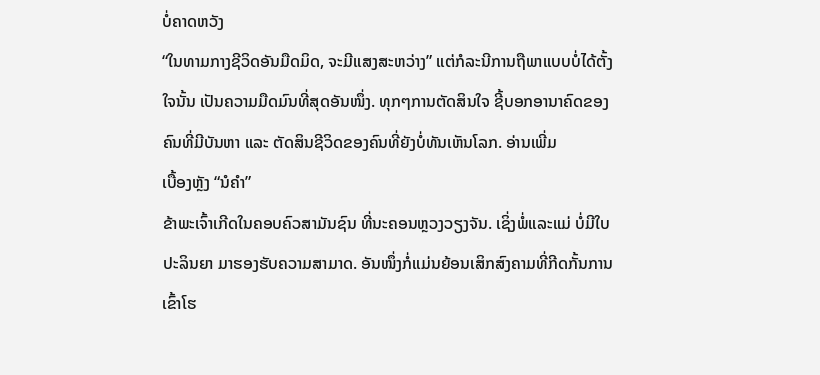ບໍ່ຄາດຫວັງ
“ໃນທາມກາງຊີວິດອັນມືດມິດ, ຈະມີແສງສະຫວ່າງ” ແຕ່ກໍລະນີການຖືພາແບບບໍ່ໄດ້ຕັ້ງໃຈນັ້ນ ເປັນຄວາມມືດມົນທີ່ສຸດອັນໜຶ່ງ. ທຸກໆການຕັດສິນໃຈ ຊີ້ບອກອານາຄົດຂອງຄົນທີ່ມີບັນຫາ ແລະ ຕັດສິນຊີວິດຂອງຄົນທີ່ຍັງບໍ່ທັນເຫັນໂລກ. ອ່ານເພີ່ມ
ເບື້ອງຫຼັງ “ນໍຄຳ”
ຂ້າພະເຈົ້າເກີດໃນຄອບຄົວສາມັນຊົນ ທີ່ນະຄອນຫຼວງວຽງຈັນ. ເຊິ່ງພໍ່ແລະແມ່ ບໍ່ມີໃບປະລິນຍາ ມາຮອງຮັບຄວາມສາມາດ. ອັນໜຶ່ງກໍ່ແມ່ນຍ້ອນເສິກສົງຄາມທີ່ກີດກັ້ນການເຂົ້າໂຮ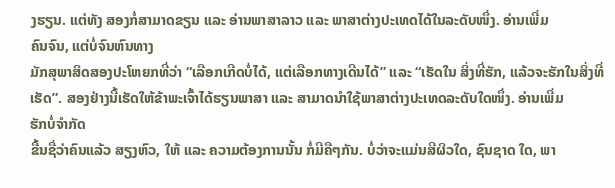ງຮຽນ. ແຕ່ທັງ ສອງກໍ່ສາມາດຂຽນ ແລະ ອ່ານພາສາລາວ ແລະ ພາສາຕ່າງປະເທດໄດ້ໃນລະດັບໜຶ່ງ. ອ່ານເພີ່ມ
ຄົນຈົນ, ແຕ່ບໍ່ຈົນຫົນທາງ
ມັກສຸພາສິດສອງປະໂຫຍກທີ່ວ່າ “ເລືອກເກີດບໍ່ໄດ້, ແຕ່ເລືອກທາງເດີນໄດ້” ແລະ “ເຮັດໃນ ສິ່ງທີ່ຮັກ, ແລ້ວຈະຮັກໃນສິ່ງທີ່ເຮັດ”. ສອງຢ່າງນີ້ເຮັດໃຫ້ຂ້າພະເຈົ້າໄດ້ຮຽນພາສາ ແລະ ສາມາດນຳໃຊ້ພາສາຕ່າງປະເທດລະດັບໃດໜຶ່ງ. ອ່ານເພີ່ມ
ຮັກບໍ່ຈຳກັດ
ຂື້ນຊື່ວ່າຄົນແລ້ວ ສຽງຫົວ, ໃຫ້ ແລະ ຄວາມຕ້ອງການນັ້ນ ກໍ່ມີຄືໆກັນ. ບໍ່ວ່າຈະແມ່ນສີຜິວໃດ, ຊົນຊາດ ໃດ, ພາ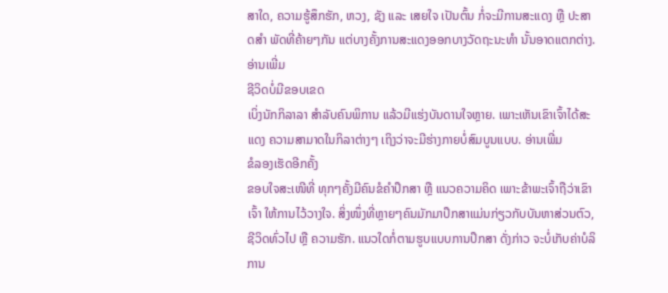ສາໃດ, ຄວາມຮູ້ສຶກຮັກ, ຫວງ, ຊັງ ແລະ ເສຍໃຈ ເປັນຕົ້ນ ກໍ່ຈະມີການສະແດງ ຫຼື ປະສາດສຳ ພັດທີ່ຄ້າຍໆກັນ ແຕ່ບາງຄັ້ງການສະແດງອອກບາງວັດຖະນະທຳ ນັ້ນອາດແຕກຕ່າງ. ອ່ານເພີ່ມ
ຊີວິດບໍ່ມີຂອບເຂດ
ເບິ່ງນັກກິລາລາ ສຳລັບຄົນພິການ ແລ້ວມີແຮ່ງບັນດານໃຈຫຼາຍ. ເພາະເຫັນເຂົາເຈົ້າໄດ້ສະແດງ ຄວາມສາມາດໃນກິລາຕ່າງໆ ເຖິງວ່າຈະມີຮ່າງກາຍບໍ່ສົມບູນແບບ. ອ່ານເພີ່ມ
ຂໍລອງເຮັດອີກຄັ້ງ
ຂອບໃຈສະເໜີທີ່ ທຸກໆຄັ້ງມີຄົນຂໍຄຳປຶກສາ ຫຼື ແນວຄວາມຄິດ ເພາະຂ້າພະເຈົ້າຖືວ່າເຂົາເຈົ້າ ໃຫ້ການໄວ້ວາງໃຈ. ສິ່ງໜຶ່ງທີ່ຫຼາຍໆຄົນມັກມາປຶກສາແມ່ນກ່ຽວກັບບັນຫາສ່ວນຕົວ, ຊີວິດທົ່ວໄປ ຫຼື ຄວາມຮັກ. ແນວໃດກໍ່ຕາມຮູບແບບການປຶກສາ ດັ່ງກ່າວ ຈະບໍ່ເກັບຄ່າບໍລິການ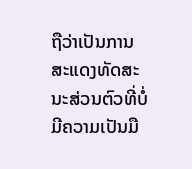ຖືວ່າເປັນການ ສະແດງທັດສະນະສ່ວນຕົວທີ່ບໍ່ມີຄວາມເປັນມື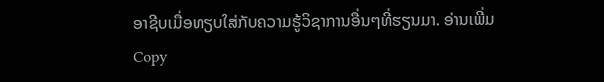ອາຊີບເມື່ອທຽບໃສ່ກັບຄວາມຮູ້ວິຊາການອື່ນໆທີ່ຮຽນມາ. ອ່ານເພີ່ມ
Copy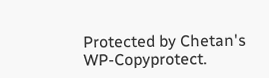Protected by Chetan's WP-Copyprotect.